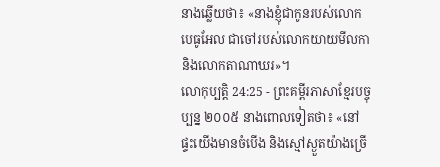នាងឆ្លើយថា៖ «នាងខ្ញុំជាកូនរបស់លោកបេធូអែល ជាចៅរបស់លោកយាយមីលកា និងលោកតាណាឃរ»។
លោកុប្បត្តិ 24:25 - ព្រះគម្ពីរភាសាខ្មែរបច្ចុប្បន្ន ២០០៥ នាងពោលទៀតថា៖ «នៅផ្ទះយើងមានចំបើង និងស្មៅស្ងួតយ៉ាងច្រើ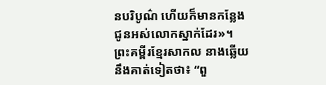នបរិបូណ៌ ហើយក៏មានកន្លែងជូនអស់លោកស្នាក់ដែរ»។ ព្រះគម្ពីរខ្មែរសាកល នាងឆ្លើយនឹងគាត់ទៀតថា៖ “ពួ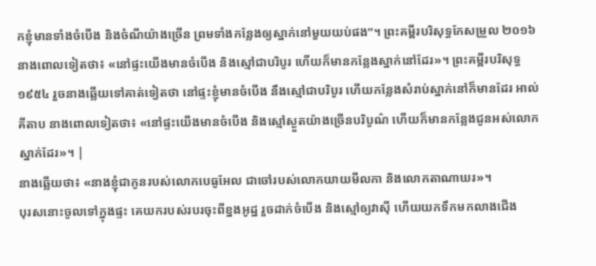កខ្ញុំមានទាំងចំបើង និងចំណីយ៉ាងច្រើន ព្រមទាំងកន្លែងឲ្យស្នាក់នៅមួយយប់ផង”។ ព្រះគម្ពីរបរិសុទ្ធកែសម្រួល ២០១៦ នាងពោលទៀតថា៖ «នៅផ្ទះយើងមានចំបើង និងស្មៅជាបរិបូរ ហើយក៏មានកន្លែងស្នាក់នៅដែរ»។ ព្រះគម្ពីរបរិសុទ្ធ ១៩៥៤ រួចនាងឆ្លើយទៅគាត់ទៀតថា នៅផ្ទះខ្ញុំមានចំបើង នឹងស្មៅជាបរិបូរ ហើយកន្លែងសំរាប់ស្នាក់នៅក៏មានដែរ អាល់គីតាប នាងពោលទៀតថា៖ «នៅផ្ទះយើងមានចំបើង និងស្មៅស្ងួតយ៉ាងច្រើនបរិបូណ៌ ហើយក៏មានកន្លែងជូនអស់លោកស្នាក់ដែរ»។ |
នាងឆ្លើយថា៖ «នាងខ្ញុំជាកូនរបស់លោកបេធូអែល ជាចៅរបស់លោកយាយមីលកា និងលោកតាណាឃរ»។
បុរសនោះចូលទៅក្នុងផ្ទះ គេយករបស់របរចុះពីខ្នងអូដ្ឋ រួចដាក់ចំបើង និងស្មៅឲ្យវាស៊ី ហើយយកទឹកមកលាងជើង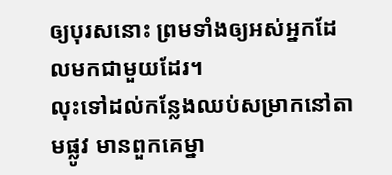ឲ្យបុរសនោះ ព្រមទាំងឲ្យអស់អ្នកដែលមកជាមួយដែរ។
លុះទៅដល់កន្លែងឈប់សម្រាកនៅតាមផ្លូវ មានពួកគេម្នា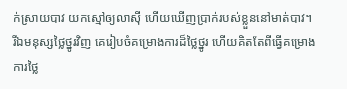ក់ស្រាយបាវ យកស្មៅឲ្យលាស៊ី ហើយឃើញប្រាក់របស់ខ្លួននៅមាត់បាវ។
រីឯមនុស្សថ្លៃថ្នូរវិញ គេរៀបចំគម្រោងការដ៏ថ្លៃថ្នូរ ហើយគិតតែពីធ្វើគម្រោងការថ្លៃ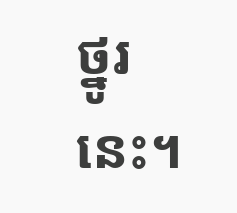ថ្នូរនេះ។